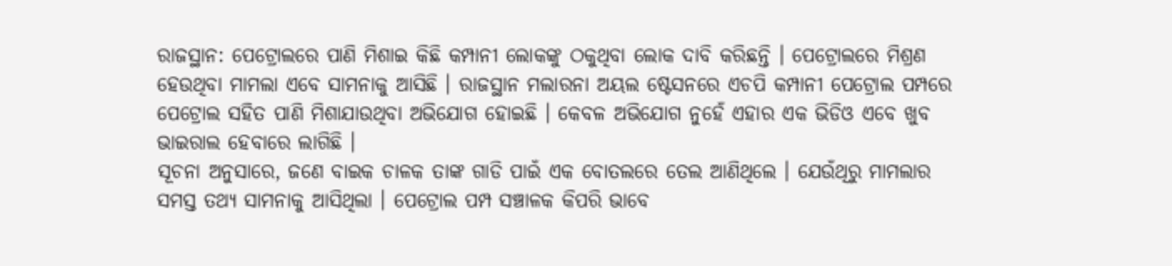ରାଜସ୍ଥାନ: ପେଟ୍ରୋଲରେ ପାଣି ମିଶାଇ କିଛି କମ୍ପାନୀ ଲୋକଙ୍କୁ ଠକୁଥିବା ଲୋକ ଦାବି କରିଛନ୍ତି । ପେଟ୍ରୋଲରେ ମିଶ୍ରଣ ହେଉଥିବା ମାମଲା ଏବେ ସାମନାକୁ ଆସିଛି । ରାଜସ୍ଥାନ ମଲାରନା ଅୟଲ ଷ୍ଟେସନରେ ଏଚପି କମ୍ପାନୀ ପେଟ୍ରୋଲ ପମ୍ପରେ ପେଟ୍ରୋଲ ସହିତ ପାଣି ମିଶାଯାଉଥିବା ଅଭିଯୋଗ ହୋଇଛି । କେବଳ ଅଭିଯୋଗ ନୁହେଁ ଏହାର ଏକ ଭିଡିଓ ଏବେ ଖୁବ ଭାଇରାଲ ହେବାରେ ଲାଗିଛି ।
ସୂଚନା ଅନୁସାରେ, ଜଣେ ବାଇକ ଚାଳକ ତାଙ୍କ ଗାଡି ପାଇଁ ଏକ ବୋତଲରେ ତେଲ ଆଣିଥିଲେ । ଯେଉଁଥିରୁ ମାମଲାର ସମସ୍ତ ତଥ୍ୟ ସାମନାକୁ ଆସିଥିଲା । ପେଟ୍ରୋଲ ପମ୍ପ ସଞ୍ଚାଳକ କିପରି ଭାବେ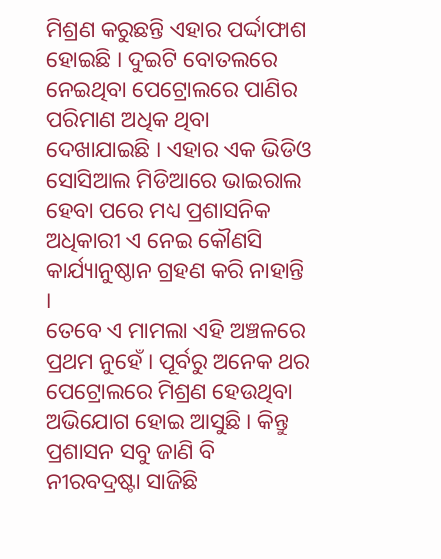ମିଶ୍ରଣ କରୁଛନ୍ତି ଏହାର ପର୍ଦ୍ଦାଫାଶ ହୋଇଛି । ଦୁଇଟି ବୋତଲରେ ନେଇଥିବା ପେଟ୍ରୋଲରେ ପାଣିର ପରିମାଣ ଅଧିକ ଥିବା ଦେଖାଯାଇଛି । ଏହାର ଏକ ଭିଡିଓ ସୋସିଆଲ ମିଡିଆରେ ଭାଇରାଲ ହେବା ପରେ ମଧ୍ୟ ପ୍ରଶାସନିକ ଅଧିକାରୀ ଏ ନେଇ କୌଣସି କାର୍ଯ୍ୟାନୁଷ୍ଠାନ ଗ୍ରହଣ କରି ନାହାନ୍ତି ।
ତେବେ ଏ ମାମଲା ଏହି ଅଞ୍ଚଳରେ ପ୍ରଥମ ନୁହେଁ । ପୂର୍ବରୁ ଅନେକ ଥର ପେଟ୍ରୋଲରେ ମିଶ୍ରଣ ହେଉଥିବା ଅଭିଯୋଗ ହୋଇ ଆସୁଛି । କିନ୍ତୁ ପ୍ରଶାସନ ସବୁ ଜାଣି ବି ନୀରବଦ୍ରଷ୍ଟା ସାଜିଛି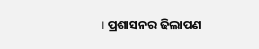। ପ୍ରଶାସନର ଢିଲାପଣ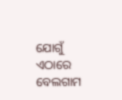ଯୋଗୁଁ ଏଠାରେ ବେଲଗାମ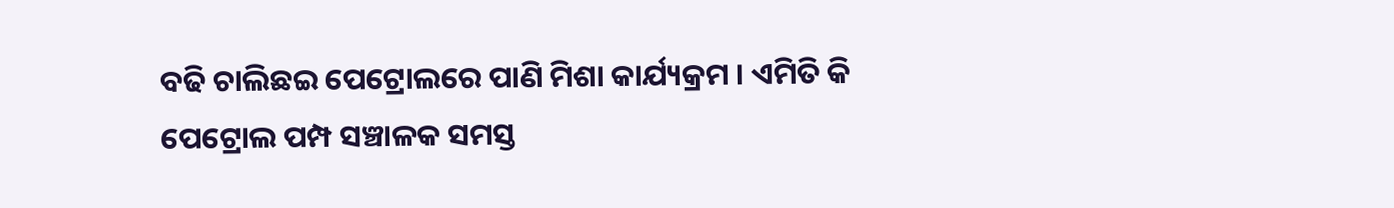ବଢି ଚାଲିଛଇ ପେଟ୍ରୋଲରେ ପାଣି ମିଶା କାର୍ଯ୍ୟକ୍ରମ । ଏମିତି କି ପେଟ୍ରୋଲ ପମ୍ପ ସଞ୍ଚାଳକ ସମସ୍ତ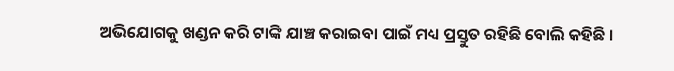ଅଭିଯୋଗକୁ ଖଣ୍ଡନ କରି ଟାଙ୍କି ଯାଞ୍ଚ କରାଇବା ପାଇଁ ମଧ୍ୟ ପ୍ରସ୍ତୁତ ରହିଛି ବୋଲି କହିଛି ।